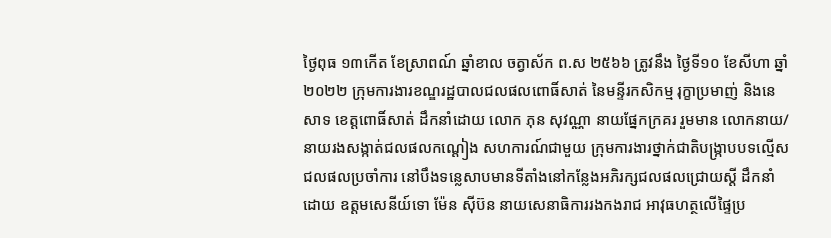ថ្ងៃពុធ ១៣កើត ខែស្រាពណ៍ ឆ្នាំខាល ចត្វាស័ក ព.ស ២៥៦៦ ត្រូវនឹង ថ្ងៃទី១០ ខែសីហា ឆ្នាំ២០២២ ក្រុមការងារខណ្ឌរដ្ឋបាលជលផលពោធិ៍សាត់ នៃមន្ទីរកសិកម្ម រុក្ខាប្រមាញ់ និងនេសាទ ខេត្តពោធិ៍សាត់ ដឹកនាំដោយ លោក ភុន សុវណ្ណា នាយផ្នែកក្រគរ រួមមាន លោកនាយ/នាយរងសង្កាត់ជលផលកណ្ដៀង សហការណ៍ជាមួយ ក្រុមការងារថ្នាក់ជាតិបង្ក្រាបបទល្មើសជលផលប្រចាំការ នៅបឹងទន្លេសាបមានទីតាំងនៅកន្លែងអភិរក្សជលផលជ្រោយស្ដី ដឹកនាំដោយ ឧត្តមសេនីយ៍ទោ ម៉ែន ស៊ីប៊ន នាយសេនាធិការរងកងរាជ អាវុធហត្ថលើផ្ទៃប្រ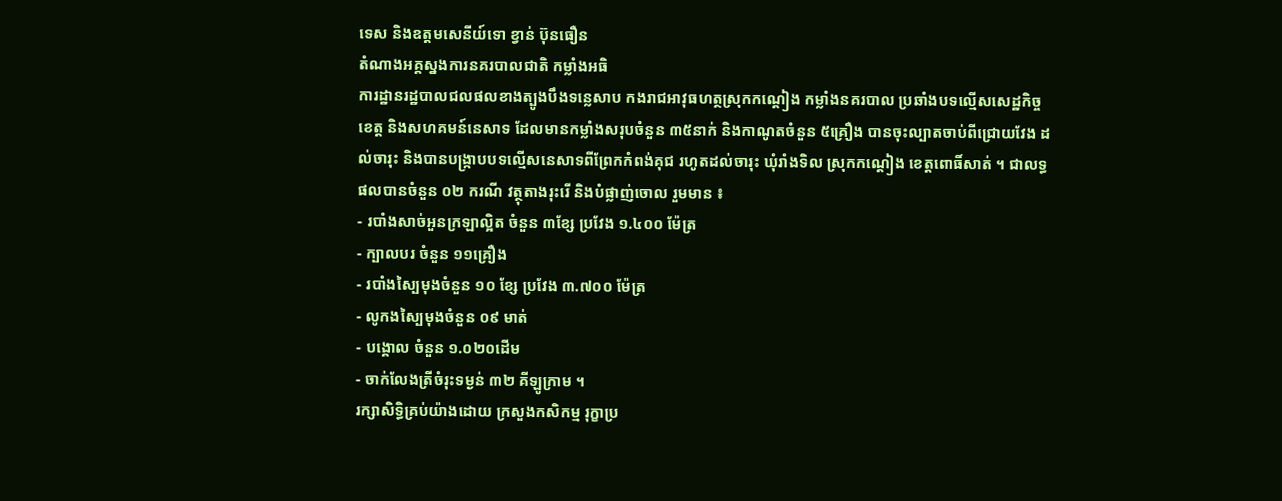ទេស និងឧត្តមសេនីយ៍ទោ ខ្វាន់ ប៊ុនធឿន
តំណាងអគ្គស្នងការនគរបាលជាតិ កម្លាំងអធិ
ការដ្ឋានរដ្ឋបាលជលផលខាងត្បូងបឹងទន្លេសាប កងរាជអាវុធហត្ថស្រុកកណ្ដៀង កម្លាំងនគរបាល ប្រឆាំងបទល្មើសសេដ្ឋកិច្ចខេត្ត និងសហគមន៍នេសាទ ដែលមានកម្លាំងសរុបចំនួន ៣៥នាក់ និងកាណូតចំនួន ៥គ្រឿង បានចុះល្បាតចាប់ពីជ្រោយវែង ដល់ចារុះ និងបានបង្ក្រាបបទល្មើសនេសាទពីព្រែកកំពង់គុជ រហូតដល់ចារុះ ឃុំរាំងទិល ស្រុកកណ្ដៀង ខេត្តពោធិ៍សាត់ ។ ជាលទ្ធផលបានចំនួន ០២ ករណី វត្ថុតាងរុះរើ និងបំផ្លាញ់ចោល រួមមាន ៖
- របាំងសាច់អួនក្រឡាល្អិត ចំនួន ៣ខ្សែ ប្រវែង ១.៤០០ ម៉ែត្រ
- ក្បាលបរ ចំនួន ១១គ្រឿង
- របាំងស្បៃមុងចំនួន ១០ ខ្សែ ប្រវែង ៣.៧០០ ម៉ែត្រ
- លូកងស្បៃមុងចំនួន ០៩ មាត់
- បង្គោល ចំនួន ១.០២០ដើម
- ចាក់លែងត្រីចំរុះទម្ងន់ ៣២ គីឡូក្រាម ។
រក្សាសិទិ្ធគ្រប់យ៉ាងដោយ ក្រសួងកសិកម្ម រុក្ខាប្រ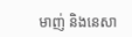មាញ់ និងនេសា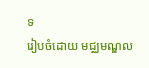ទ
រៀបចំដោយ មជ្ឈមណ្ឌល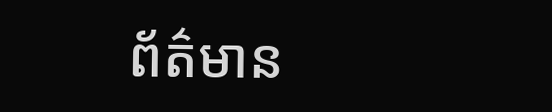ព័ត៌មាន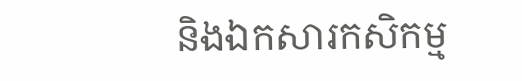និងឯកសារកសិកម្ម